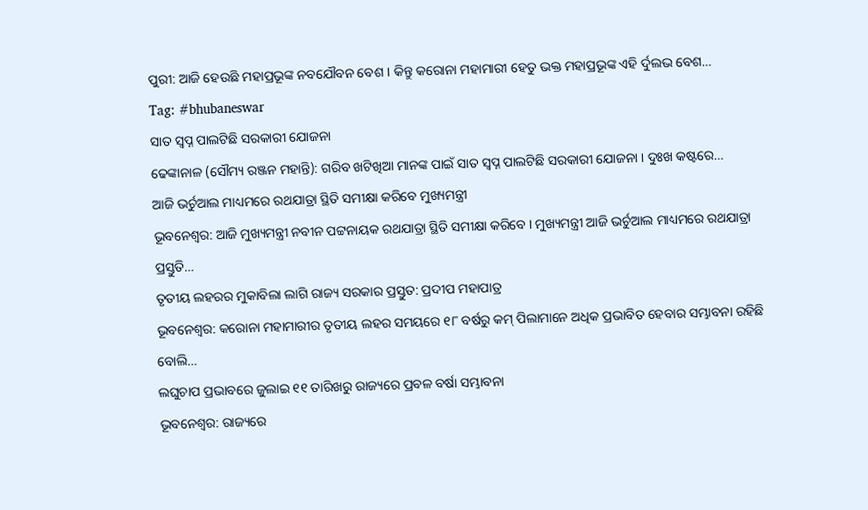ପୁରୀ: ଆଜି ହେଉଛି ମହାପ୍ରଭୂଙ୍କ ନବଯୌବନ ବେଶ । କିନ୍ତୁ କରୋନା ମହାମାରୀ ହେତୁ ଭକ୍ତ ମହାପ୍ରଭୂଙ୍କ ଏହି ର୍ଦୁଲଭ ବେଶ…
Tag: #bhubaneswar
ସାତ ସ୍ବପ୍ନ ପାଲଟିଛି ସରକାରୀ ଯୋଜନା
ଢେଙ୍କାନାଳ (ସୌମ୍ୟ ରଞ୍ଜନ ମହାନ୍ତି): ଗରିବ ଖଟିଖିଆ ମାନଙ୍କ ପାଇଁ ସାତ ସ୍ବପ୍ନ ପାଲଟିଛି ସରକାରୀ ଯୋଜନା । ଦୁଃଖ କଷ୍ଟରେ…
ଆଜି ଭର୍ଚୁଆଲ ମାଧ୍ୟମରେ ରଥଯାତ୍ରା ସ୍ଥିତି ସମୀକ୍ଷା କରିବେ ମୁଖ୍ୟମନ୍ତ୍ରୀ
ଭୂବନେଶ୍ବର: ଆଜି ମୁଖ୍ୟମନ୍ତ୍ରୀ ନବୀନ ପଟ୍ଟନାୟକ ରଥଯାତ୍ରା ସ୍ଥିତି ସମୀକ୍ଷା କରିବେ । ମୁଖ୍ୟମନ୍ତ୍ରୀ ଆଜି ଭର୍ଚୁଆଲ ମାଧ୍ୟମରେ ରଥଯାତ୍ରା ପ୍ରସ୍ତୁତି…
ତୃତୀୟ ଲହରର ମୁକାବିଲା ଲାଗି ରାଜ୍ୟ ସରକାର ପ୍ରସ୍ତୁତ: ପ୍ରଦୀପ ମହାପାତ୍ର
ଭୂବନେଶ୍ବର: କରୋନା ମହାମାରୀର ତୃତୀୟ ଲହର ସମୟରେ ୧୮ ବର୍ଷରୁ କମ୍ ପିଲାମାନେ ଅଧିକ ପ୍ରଭାବିତ ହେବାର ସମ୍ଭାବନା ରହିଛି ବୋଲି…
ଲଘୁଚାପ ପ୍ରଭାବରେ ଜୁଲାଇ ୧୧ ତାରିଖରୁ ରାଜ୍ୟରେ ପ୍ରବଳ ବର୍ଷା ସମ୍ଭାବନା
ଭୂବନେଶ୍ବର: ରାଜ୍ୟରେ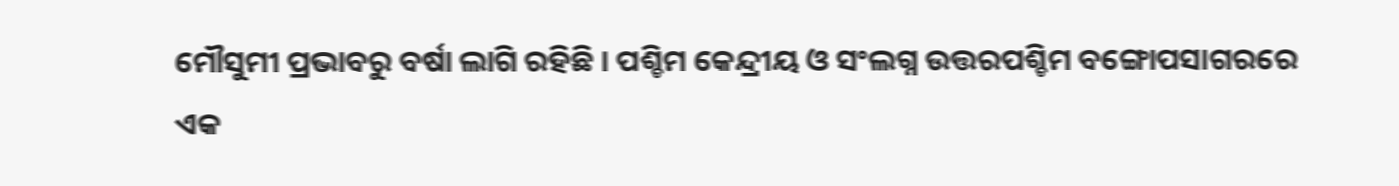ମୌସୁମୀ ପ୍ରଭାବରୁ ବର୍ଷା ଲାଗି ରହିଛି । ପଶ୍ଚିମ କେନ୍ଦ୍ରୀୟ ଓ ସଂଲଗ୍ନ ଉତ୍ତରପଶ୍ଚିମ ବଙ୍ଗୋପସାଗରରେ ଏକ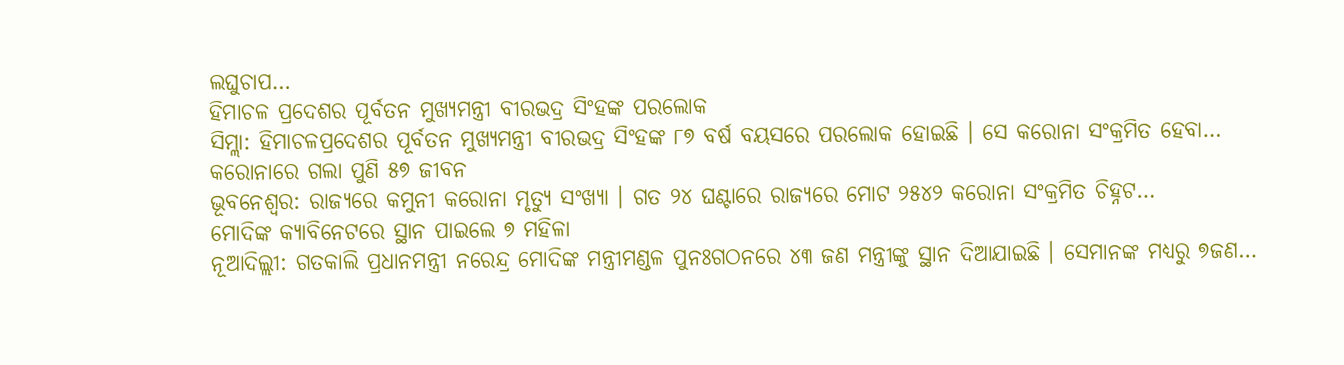ଲଘୁଚାପ…
ହିମାଚଳ ପ୍ରଦେଶର ପୂର୍ବତନ ମୁଖ୍ୟମନ୍ତ୍ରୀ ବୀରଭଦ୍ର ସିଂହଙ୍କ ପରଲୋକ
ସିମ୍ଲା: ହିମାଚଳପ୍ରଦେଶର ପୂର୍ବତନ ମୁଖ୍ୟମନ୍ତ୍ରୀ ବୀରଭଦ୍ର ସିଂହଙ୍କ ୮୭ ବର୍ଷ ବୟସରେ ପରଲୋକ ହୋଇଛି । ସେ କରୋନା ସଂକ୍ରମିତ ହେବା…
କରୋନାରେ ଗଲା ପୁଣି ୫୭ ଜୀବନ
ଭୂବନେଶ୍ବର: ରାଜ୍ୟରେ କମୁନୀ କରୋନା ମୃତ୍ୟୁ ସଂଖ୍ୟା । ଗତ ୨୪ ଘଣ୍ଟାରେ ରାଜ୍ୟରେ ମୋଟ ୨୫୪୨ କରୋନା ସଂକ୍ରମିତ ଚିହ୍ନଟ…
ମୋଦିଙ୍କ କ୍ୟାବିନେଟରେ ସ୍ଥାନ ପାଇଲେ ୭ ମହିଳା
ନୂଆଦିଲ୍ଲୀ: ଗତକାଲି ପ୍ରଧାନମନ୍ତ୍ରୀ ନରେନ୍ଦ୍ର ମୋଦିଙ୍କ ମନ୍ତ୍ରୀମଣ୍ଡଳ ପୁନଃଗଠନରେ ୪୩ ଜଣ ମନ୍ତ୍ରୀଙ୍କୁ ସ୍ଥାନ ଦିଆଯାଇଛି । ସେମାନଙ୍କ ମଧ୍ୟରୁ ୭ଜଣ…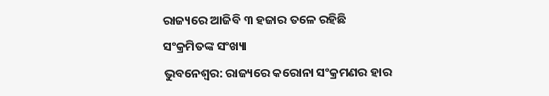ରାଜ୍ୟରେ ଆଜିବି ୩ ହଜାର ତଳେ ରହିଛି ସଂକ୍ରମିତଙ୍କ ସଂଖ୍ୟା
ଭୁବନେଶ୍ୱର: ରାଜ୍ୟରେ କରୋନା ସଂକ୍ରମଣର ହାର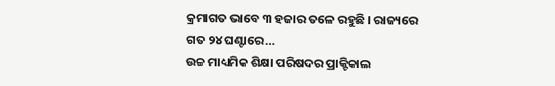କ୍ରମାଗତ ଭାବେ ୩ ହଜାର ତଳେ ରହୁଛି । ରାଜ୍ୟରେ ଗତ ୨୪ ଘଣ୍ଟାରେ…
ଉଚ୍ଚ ମାଧ୍ୟମିକ ଶିକ୍ଷା ପରିଷଦର ପ୍ରାକ୍ଟିକାଲ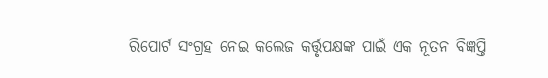ରିପୋର୍ଟ ସଂଗ୍ରହ ନେଇ କଲେଜ କର୍ତ୍ତୃପକ୍ଷଙ୍କ ପାଇଁ ଏକ ନୂତନ ବିଜ୍ଞପ୍ତି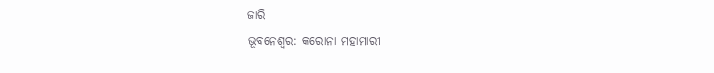ଜାରି
ଭୂବନେଶ୍ବର: କରୋନା ମହାମାରୀ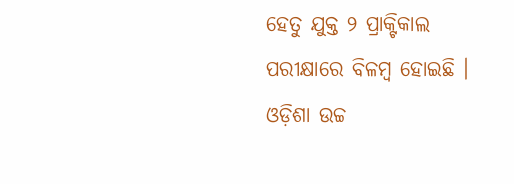ହେତୁ ଯୁକ୍ତ ୨ ପ୍ରାକ୍ଟିକାଲ ପରୀକ୍ଷାରେ ବିଳମ୍ବ ହୋଇଛି । ଓଡ଼ିଶା ଉଚ୍ଚ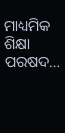ମାଧ୍ୟମିକ ଶିକ୍ଷା ପରଷଦ…